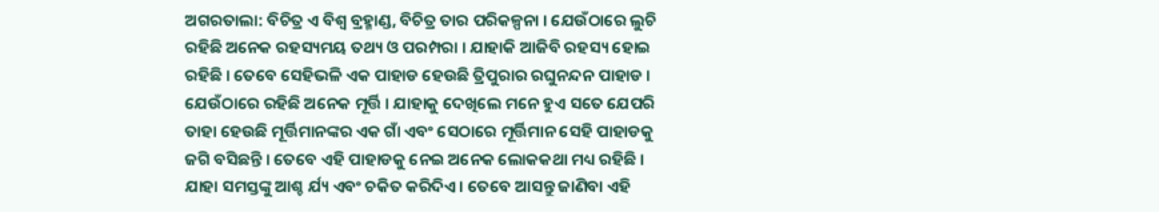ଅଗରତାଲା: ବିଚିତ୍ର ଏ ବିଶ୍ୱ ବ୍ରହ୍ମାଣ୍ଡ, ବିଚିତ୍ର ତାର ପରିକଳ୍ପନା । ଯେଉଁଠାରେ ଲୁଚି ରହିଛି ଅନେକ ରହସ୍ୟମୟ ତଥ୍ୟ ଓ ପରମ୍ପରା । ଯାହାକି ଆଜିବି ରହସ୍ୟ ହୋଇ ରହିଛି । ତେବେ ସେହିଭଳି ଏକ ପାହାଡ ହେଉଛି ତ୍ରିପୁରାର ରଘୁନନ୍ଦନ ପାହାଡ । ଯେଉଁଠାରେ ରହିଛି ଅନେକ ମୂର୍ତ୍ତି । ଯାହାକୁ ଦେଖିଲେ ମନେ ହୁଏ ସତେ ଯେପରି ତାହା ହେଉଛି ମୂର୍ତ୍ତିମାନଙ୍କର ଏକ ଗାଁ ଏବଂ ସେଠାରେ ମୂର୍ତ୍ତିମାନ ସେହି ପାହାଡକୁ ଜଗି ବସିଛନ୍ତି । ତେବେ ଏହି ପାହାଡକୁ ନେଇ ଅନେକ ଲୋକକଥା ମଧ୍ୟ ରହିଛି । ଯାହା ସମସ୍ତଙ୍କୁ ଆଶ୍ଚ ର୍ଯ୍ୟ ଏବଂ ଚକିତ କରିଦିଏ । ତେବେ ଆସନ୍ତୁ ଜାଣିବା ଏହି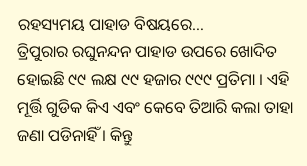ରହସ୍ୟମୟ ପାହାଡ ବିଷୟରେ…
ତ୍ରିପୁରାର ରଘୁନନ୍ଦନ ପାହାଡ ଉପରେ ଖୋଦିତ ହୋଇଛି ୯୯ ଲକ୍ଷ ୯୯ ହଜାର ୯୯୯ ପ୍ରତିମା । ଏହି ମୂର୍ତ୍ତି ଗୁଡିକ କିଏ ଏବଂ କେବେ ତିଆରି କଲା ତାହା ଜଣା ପଡିନାହିଁ । କିନ୍ତୁ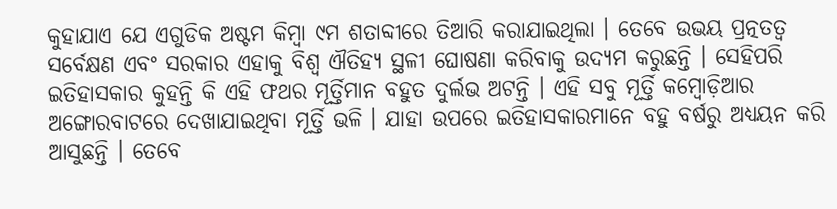କୁହାଯାଏ ଯେ ଏଗୁଡିକ ଅଷ୍ଟମ କିମ୍ବା ୯ମ ଶତାବ୍ଦୀରେ ତିଆରି କରାଯାଇଥିଲା । ତେବେ ଉଭୟ ପ୍ରତ୍ନତତ୍ୱ ସର୍ବେକ୍ଷଣ ଏବଂ ସରକାର ଏହାକୁ ବିଶ୍ୱ ଐତିହ୍ୟ ସ୍ଥଳୀ ଘୋଷଣା କରିବାକୁ ଉଦ୍ୟମ କରୁଛନ୍ତି । ସେହିପରି ଇତିହାସକାର କୁହନ୍ତି କି ଏହି ଫଥର ମୂର୍ତ୍ତିମାନ ବହୁତ ଦୁର୍ଲଭ ଅଟନ୍ତି । ଏହି ସବୁ ମୂର୍ତ୍ତି କମ୍ବୋଡ଼ିଆର ଅଙ୍ଗୋରବାଟରେ ଦେଖାଯାଇଥିବା ମୂର୍ତ୍ତି ଭଳି । ଯାହା ଉପରେ ଇତିହାସକାରମାନେ ବହୁ ବର୍ଷରୁ ଅଧ୍ୟୟନ କରି ଆସୁଛନ୍ତି । ତେବେ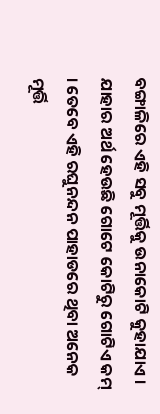ବଙ୍ଗାଳିରେ ଏହି ସବୁ ମୂର୍ତ୍ତିକୁ ଉନାକୋଟି କୁହାଯାଏ । ଯାହାର ଅର୍ଥ ହେଉଛି ଗୋଟେ କୋଟିରୁ ଗୋଟିଏ କମ୍ । ତେବେ ଏହି ରଘୁନନ୍ଦନ ପାହାଡରେ ଥିବା ଅନେକ ମୂର୍ତ୍ତି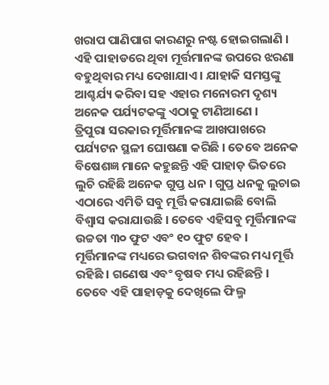ଖରାପ ପାଣିପାଗ କାରଣରୁ ନଷ୍ଟ ହୋଇଗଲାଣି । ଏହି ପାହାଡରେ ଥିବା ମୂର୍ତ୍ତମାନଙ୍କ ଉପରେ ଝରଣା ବହୁଥିବାର ମଧ୍ୟ ଦେଖାଯାଏ । ଯାହାକି ସମସ୍ତଙ୍କୁ ଆଶ୍ଚର୍ଯ୍ୟ କରିବା ସହ ଏହାର ମନୋରମ ଦୃଶ୍ୟ ଅନେକ ପର୍ଯ୍ୟଟକଙ୍କୁ ଏଠାକୁ ଟାଣିଆଣେ ।
ତ୍ରିପୁରା ସରକାର ମୂର୍ତ୍ତିମାନଙ୍କ ଆଖପାଖରେ ପର୍ଯ୍ୟଟନ ସ୍ଥଳୀ ଘୋଷଣା କରିଛି । ତେବେ ଅନେକ ବିଷେଶଜ୍ଞ ମାନେ କହୁଛନ୍ତି ଏହି ପାହାଡ଼ ଭିତରେ ଲୁଚି ରହିଛି ଅନେକ ଗୁପ୍ତ ଧନ । ଗୁପ୍ତ ଧନକୁ ଲୁଚାଇ ଏଠାରେ ଏମିତି ସବୁ ମୂର୍ତ୍ତି କରାଯାଇଛି ବୋଲି ବିଶ୍ୱାସ କରାଯାଉଛି । ତେବେ ଏହିସବୁ ମୂର୍ତ୍ତିମାନଙ୍କ ଉଚ୍ଚତା ୩୦ ଫୁଟ ଏବଂ ୧୦ ଫୁଟ ହେବ । ମୂର୍ତ୍ତିମାନଙ୍କ ମଧ୍ୟରେ ଭଗବାନ ଶିବଙ୍କର ମଧ୍ୟ ମୂର୍ତ୍ତି ରହିଛି । ଗଣେଷ ଏବଂ ବୃଷବ ମଧ୍ୟ ରହିଛନ୍ତି । ତେବେ ଏହି ପାହାଡ଼କୁ ଦେଖିଲେ ଫିଲ୍ମ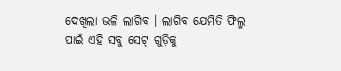ଦେଖିଲା ଭଳି ଲାଗିବ । ଲାଗିବ ଯେମିତି ଫିଲ୍ମ ପାଇଁ ଏହି ସବୁ ସେଟ୍ ଗୁଡ଼ିକୁ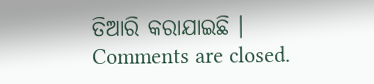ତିଆରି କରାଯାଇଛି ।
Comments are closed.